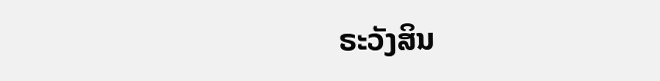ຣະວັງສິນ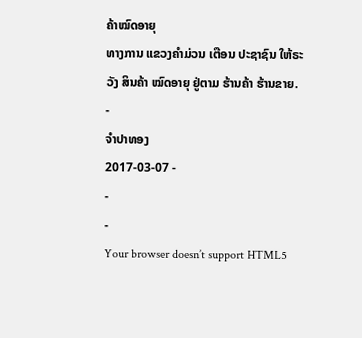ຄ້າໝົດອາຍຸ
ທາງການ ແຂວງຄຳມ່ວນ ເຕືອນ ປະຊາຊົນ ໃຫ້ຣະວັງ ສິນຄ້າ ໝົດອາຍຸ ຢູ່ຕາມ ຮ້ານຄ້າ ຮ້ານຂາຍ.
-
ຈໍາປາທອງ
2017-03-07 -
-
-
Your browser doesn’t support HTML5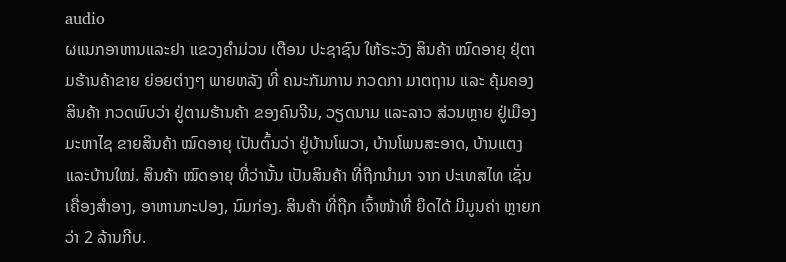audio
ຜແນກອາຫານແລະຢາ ແຂວງຄຳມ່ວນ ເຕືອນ ປະຊາຊົນ ໃຫ້ຣະວັງ ສິນຄ້າ ໝົດອາຍຸ ຢຸ່ຕາມຮ້ານຄ້າຂາຍ ຍ່ອຍຕ່າງໆ ພາຍຫລັງ ທີ່ ຄນະກັມການ ກວດກາ ມາຕຖານ ແລະ ຄຸ້ມຄອງສິນຄ້າ ກວດພົບວ່າ ຢູ່ຕາມຮ້ານຄ້າ ຂອງຄົນຈີນ, ວຽດນາມ ແລະລາວ ສ່ວນຫຼາຍ ຢູ່ເມືອງມະຫາໄຊ ຂາຍສິນຄ້າ ໝົດອາຍຸ ເປັນຕົ້ນວ່າ ຢູ່ບ້ານໂພວາ, ບ້ານໂພນສະອາດ, ບ້ານແຕງ ແລະບ້ານໃໝ່. ສິນຄ້າ ໝົດອາຍຸ ທີ່ວ່ານັ້ນ ເປັນສິນຄ້າ ທີ່ຖືກນຳມາ ຈາກ ປະເທສໄທ ເຊັ່ນ ເຄື່ອງສຳອາງ, ອາຫານກະປອງ, ນົມກ່ອງ. ສິນຄ້າ ທີ່ຖືກ ເຈົ້າໜ້າທີ່ ຍຶດໄດ້ ມີມູນຄ່າ ຫຼາຍກວ່າ 2 ລ້ານກີບ.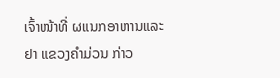ເຈົ້າໜ້າທີ່ ຜແນກອາຫານແລະຢາ ແຂວງຄຳມ່ວນ ກ່າວ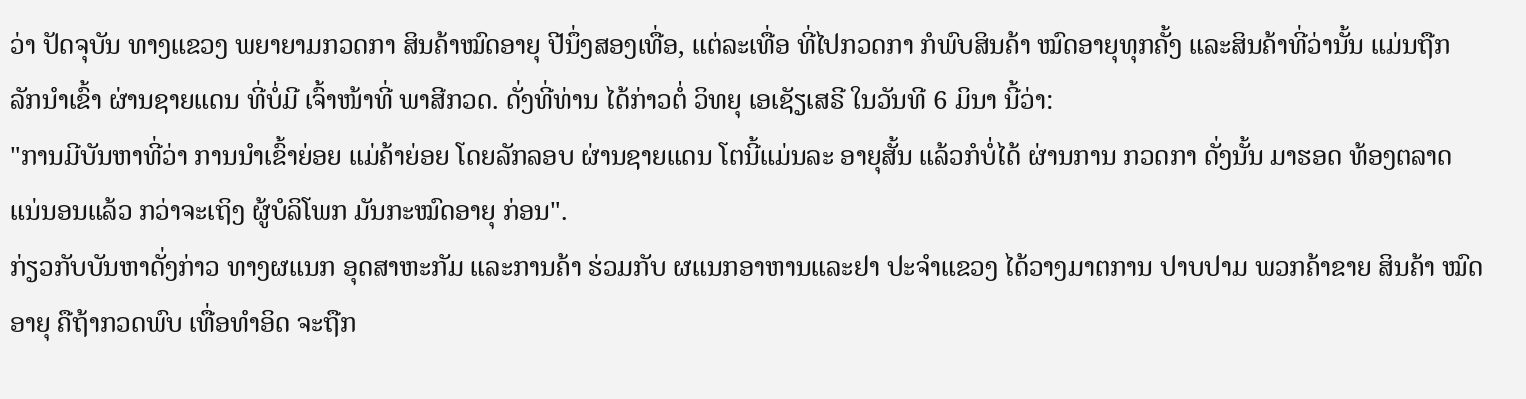ວ່າ ປັດຈຸບັນ ທາງແຂວງ ພຍາຍາມກວດກາ ສິນຄ້າໝົດອາຍຸ ປີນຶ່ງສອງເທື່ອ, ແຕ່ລະເທື່ອ ທີ່ໄປກວດກາ ກໍພົບສິນຄ້າ ໝົດອາຍຸທຸກຄັ້ງ ແລະສິນຄ້າທີ່ວ່ານັ້ນ ແມ່ນຖືກ ລັກນຳເຂົ້າ ຜ່ານຊາຍແດນ ທີ່ບໍ່ມີ ເຈົ້າໜ້າທີ່ ພາສີກວດ. ດັ່ງທີ່ທ່ານ ໄດ້ກ່າວຕໍ່ ວິທຍຸ ເອເຊັຽເສຣີ ໃນວັນທີ 6 ມິນາ ນີ້ວ່າ:
"ການມີບັນຫາທີ່ວ່າ ການນຳເຂົ້າຍ່ອຍ ແມ່ຄ້າຍ່ອຍ ໂດຍລັກລອບ ຜ່ານຊາຍແດນ ໂຕນີ້ແມ່ນລະ ອາຍຸສັ້ນ ແລ້ວກໍບໍ່ໄດ້ ຜ່ານການ ກວດກາ ດັ່ງນັ້ນ ມາຮອດ ທ້ອງຕລາດ ແນ່ນອນແລ້ວ ກວ່າຈະເຖິງ ຜູ້ບໍລິໂພກ ມັນກະໝົດອາຍຸ ກ່ອນ".
ກ່ຽວກັບບັນຫາດັ່ງກ່າວ ທາງຜແນກ ອຸດສາຫະກັມ ແລະການຄ້າ ຮ່ວມກັບ ຜແນກອາຫານແລະຢາ ປະຈໍາແຂວງ ໄດ້ວາງມາຕການ ປາບປາມ ພວກຄ້າຂາຍ ສິນຄ້າ ໝົດອາຍຸ ຄືຖ້າກວດພົບ ເທື່ອທຳອິດ ຈະຖືກ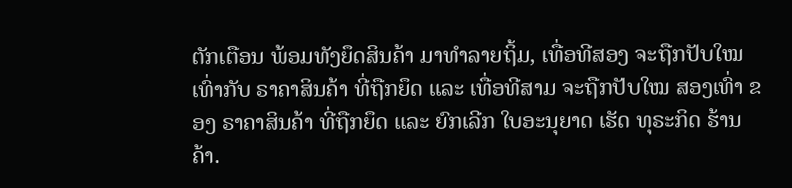ຕັກເຕືອນ ພ້ອມທັງຍຶດສິນຄ້າ ມາທຳລາຍຖິ້ມ, ເທື່ອທີສອງ ຈະຖືກປັບໃໝ ເທົ່າກັບ ຣາຄາສິນຄ້າ ທີ່ຖືກຍຶດ ແລະ ເທື່ອທີສາມ ຈະຖືກປັບໃໝ ສອງເທົ່າ ຂອງ ຣາຄາສິນຄ້າ ທີ່ຖືກຍຶດ ແລະ ຍົກເລີກ ໃບອະນຸຍາດ ເຮັດ ທຸຣະກິດ ຮ້ານຄ້າ.